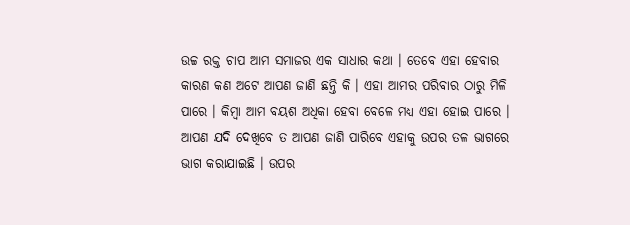ଉଚ୍ଚ ରକ୍ତ ଚାପ ଆମ ସମାଜର ଏକ ସାଧାର କଥା । ତେବେ ଏହା ହେବାର କାରଣ କଣ ଅଟେ ଆପଣ ଜାଣି ଛନ୍ତି କି । ଏହା ଆମର ପରିବାର ଠାରୁ ମିଳି ପାରେ । କିମ୍ବା ଆମ ବୟଶ ଅଧିକା ହେବା ବେଳେ ମଧ୍ୟ ଏହା ହୋଇ ପାରେ । ଆପଣ ଯଦି ଦେଖିବେ ତ ଆପଣ ଜାଣି ପାରିବେ ଏହାକୁ ଉପର ତଳ ଭାଗରେ ଭାଗ କରାଯାଇଛି । ଉପର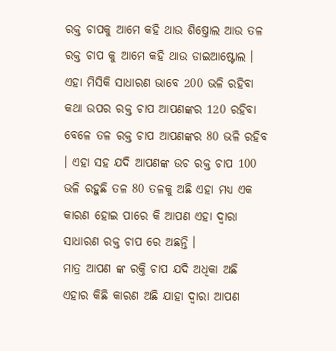ରକ୍ତ ଚାପକୁ ଆମେ କହି ଥାଉ ଶିଷ୍ତୋଲ ଆଉ ତଳ ରକ୍ତ ଚାପ କୁ ଆମେ କହି ଥାଉ ଡାଇଆଷ୍ଟୋଲ ।
ଏହା ମିସିକି ସାଧାରଣ ଭାବେ 200 ଭଳି ରହିବା କଥା ଉପର ରକ୍ତ ଚାପ ଆପଣଙ୍କର 120 ରହିବା ବେଳେ ତଳ ରକ୍ତ ଚାପ ଆପଣଙ୍କର 80 ଭଳି ରହିବ । ଏହା ସହ ଯଦି ଆପଣଙ୍କ ଉଚ ରକ୍ତ ଚାପ 100 ଭଳି ରହୁଛି ତଳ 80 ତଳକୁ ଅଛି ଏହା ମଧ୍ୟ ଏକ କାରଣ ହୋଇ ପାରେ କି ଆପଣ ଏହା ଦ୍ଵାରା ସାଧାରଣ ରକ୍ତ ଚାପ ରେ ଅଛନ୍ତି ।
ମାତ୍ର ଆପଣ ଙ୍କ ରକ୍ତି ଚାପ ଯଦି ଅଧିକା ଅଛି ଏହାର କିଛି କାରଣ ଅଛି ଯାହା ଦ୍ଵାରା ଆପଣ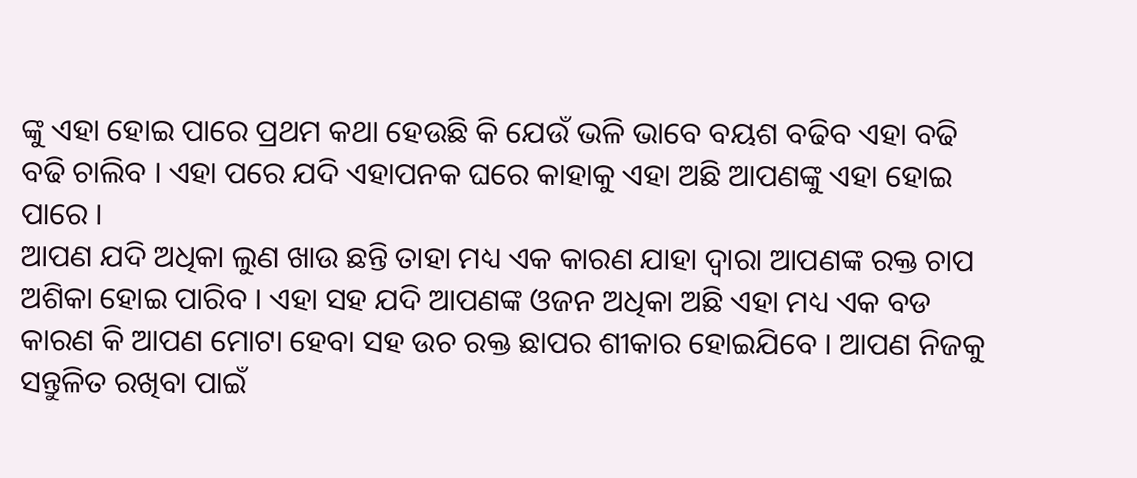ଙ୍କୁ ଏହା ହୋଇ ପାରେ ପ୍ରଥମ କଥା ହେଉଛି କି ଯେଉଁ ଭଳି ଭାବେ ବୟଶ ବଢିବ ଏହା ବଢି ବଢି ଚାଲିବ । ଏହା ପରେ ଯଦି ଏହାପନକ ଘରେ କାହାକୁ ଏହା ଅଛି ଆପଣଙ୍କୁ ଏହା ହୋଇ ପାରେ ।
ଆପଣ ଯଦି ଅଧିକା ଲୁଣ ଖାଉ ଛନ୍ତି ତାହା ମଧ୍ୟ ଏକ କାରଣ ଯାହା ଦ୍ଵାରା ଆପଣଙ୍କ ରକ୍ତ ଚାପ ଅଶିକା ହୋଇ ପାରିବ । ଏହା ସହ ଯଦି ଆପଣଙ୍କ ଓଜନ ଅଧିକା ଅଛି ଏହା ମଧ୍ୟ ଏକ ବଡ କାରଣ କି ଆପଣ ମୋଟା ହେବା ସହ ଉଚ ରକ୍ତ ଛାପର ଶୀକାର ହୋଇଯିବେ । ଆପଣ ନିଜକୁ ସନ୍ତୁଳିତ ରଖିବା ପାଇଁ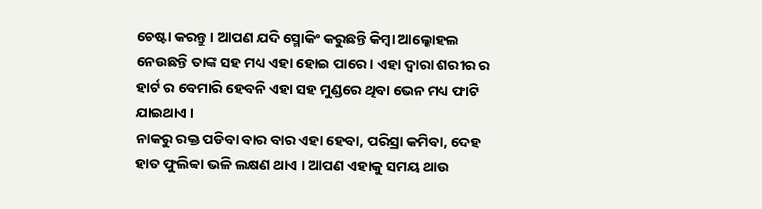ଚେଷ୍ଟା କରନ୍ତୁ । ଆପଣ ଯଦି ସ୍ମୋକିଂ କରୁଛନ୍ତି କିମ୍ବା ଆଲ୍କୋହଲ ନେଉଛନ୍ତି ତାଙ୍କ ସହ ମଧ୍ୟ ଏହା ହୋଇ ପାରେ । ଏହା ଦ୍ଵାରା ଶରୀର ର ହାର୍ଟ ର ବେମାରି ହେବନି ଏହା ସହ ମୁଣ୍ଡରେ ଥିବା ଭେନ ମଧ୍ୟ ଫାଟି ଯାଇଥାଏ ।
ନାକରୁ ରକ୍ତ ପଡିବା ବାର ବାର ଏହା ହେବା, ପରିସ୍ରା କମିବା, ଦେହ ହାତ ଫୁଲିବ୍ବା ଭଳି ଲକ୍ଷଣ ଥାଏ । ଆପଣ ଏହାକୁ ସମୟ ଥାଉ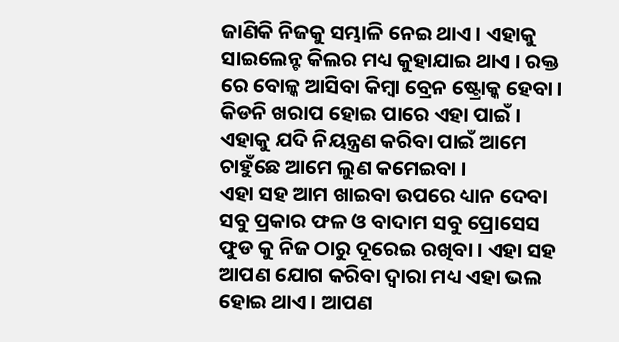ଜାଣିକି ନିଜକୁ ସମ୍ଭାଳି ନେଇ ଥାଏ । ଏହାକୁ ସାଇଲେନ୍ଟ କିଲର ମଧ୍ୟ କୁହାଯାଇ ଥାଏ । ରକ୍ତ ରେ ବୋଳ୍କ ଆସିବା କିମ୍ବା ବ୍ରେନ ଷ୍ଟ୍ରୋକ୍କ ହେବା । କିଡନି ଖରାପ ହୋଇ ପାରେ ଏହା ପାଇଁ । ଏହାକୁ ଯଦି ନିୟନ୍ତ୍ରଣ କରିବା ପାଇଁ ଆମେ ଚାହୁଁଛେ ଆମେ ଲୁଣ କମେଇବା ।
ଏହା ସହ ଆମ ଖାଇବା ଉପରେ ଧ୍ୟାନ ଦେବା ସବୁ ପ୍ରକାର ଫଳ ଓ ବାଦାମ ସବୁ ପ୍ରୋସେସ ଫୁଡ କୁ ନିଜ ଠାରୁ ଦୂରେଇ ରଖିବା । ଏହା ସହ ଆପଣ ଯୋଗ କରିବା ଦ୍ଵାରା ମଧ୍ୟ ଏହା ଭଲ ହୋଇ ଥାଏ । ଆପଣ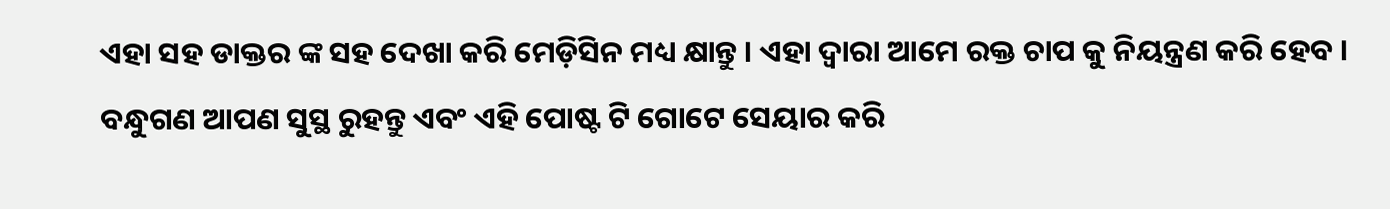ଏହା ସହ ଡାକ୍ତର ଙ୍କ ସହ ଦେଖା କରି ମେଡ଼ିସିନ ମଧ୍ୟ କ୍ଷାନ୍ତୁ । ଏହା ଦ୍ଵାରା ଆମେ ରକ୍ତ ଚାପ କୁ ନିୟନ୍ତ୍ରଣ କରି ହେବ । ବନ୍ଧୁଗଣ ଆପଣ ସୁସ୍ଥ ରୁହନ୍ତୁ ଏବଂ ଏହି ପୋଷ୍ଟ ଟି ଗୋଟେ ସେୟାର କରି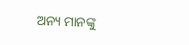ଅନ୍ୟ ମାନଙ୍କୁ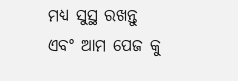ମଧ୍ୟ ସୁସ୍ଥ ରଖନ୍ତୁ ଏବଂ ଆମ ପେଜ କୁ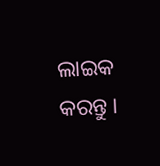ଲାଇକ କରନ୍ତୁ ।